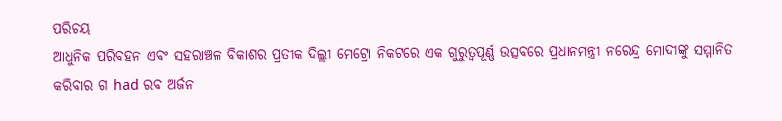ପରିଚୟ
ଆଧୁନିକ ପରିବହନ ଏବଂ ସହରାଞ୍ଚଳ ବିକାଶର ପ୍ରତୀକ ଦିଲ୍ଲୀ ମେଟ୍ରୋ ନିକଟରେ ଏକ ଗୁରୁତ୍ୱପୂର୍ଣ୍ଣ ଉତ୍ସବରେ ପ୍ରଧାନମନ୍ତ୍ରୀ ନରେନ୍ଦ୍ର ମୋଦୀଙ୍କୁ ସମ୍ମାନିତ କରିବାର ଗ had ରବ ଅର୍ଜନ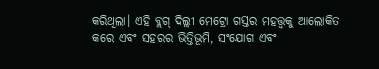କରିଥିଲା। ଏହି ବ୍ଲଗ୍ ଦିଲ୍ଲୀ ମେଟ୍ରୋ ଗସ୍ତର ମହତ୍ତ୍ୱକୁ ଆଲୋକିତ କରେ ଏବଂ ସହରର ଭିତ୍ତିଭୂମି, ସଂଯୋଗ ଏବଂ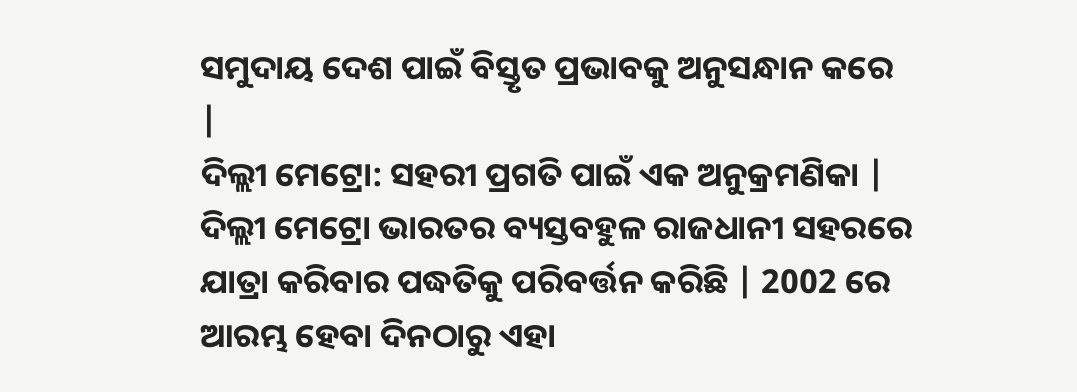ସମୁଦାୟ ଦେଶ ପାଇଁ ବିସ୍ତୃତ ପ୍ରଭାବକୁ ଅନୁସନ୍ଧାନ କରେ |
ଦିଲ୍ଲୀ ମେଟ୍ରୋ: ସହରୀ ପ୍ରଗତି ପାଇଁ ଏକ ଅନୁକ୍ରମଣିକା |
ଦିଲ୍ଲୀ ମେଟ୍ରୋ ଭାରତର ବ୍ୟସ୍ତବହୁଳ ରାଜଧାନୀ ସହରରେ ଯାତ୍ରା କରିବାର ପଦ୍ଧତିକୁ ପରିବର୍ତ୍ତନ କରିଛି | 2002 ରେ ଆରମ୍ଭ ହେବା ଦିନଠାରୁ ଏହା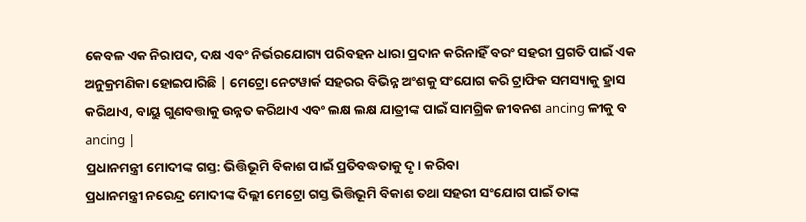କେବଳ ଏକ ନିରାପଦ, ଦକ୍ଷ ଏବଂ ନିର୍ଭରଯୋଗ୍ୟ ପରିବହନ ଧାରା ପ୍ରଦାନ କରିନାହିଁ ବରଂ ସହରୀ ପ୍ରଗତି ପାଇଁ ଏକ ଅନୁକ୍ରମଣିକା ହୋଇପାରିଛି | ମେଟ୍ରୋ ନେଟୱାର୍କ ସହରର ବିଭିନ୍ନ ଅଂଶକୁ ସଂଯୋଗ କରି ଟ୍ରାଫିକ ସମସ୍ୟାକୁ ହ୍ରାସ କରିଥାଏ, ବାୟୁ ଗୁଣବତ୍ତାକୁ ଉନ୍ନତ କରିଥାଏ ଏବଂ ଲକ୍ଷ ଲକ୍ଷ ଯାତ୍ରୀଙ୍କ ପାଇଁ ସାମଗ୍ରିକ ଜୀବନଶ ancing ଳୀକୁ ବ ancing |
ପ୍ରଧାନମନ୍ତ୍ରୀ ମୋଦୀଙ୍କ ଗସ୍ତ: ଭିତ୍ତିଭୂମି ବିକାଶ ପାଇଁ ପ୍ରତିବଦ୍ଧତାକୁ ଦୃ। କରିବା
ପ୍ରଧାନମନ୍ତ୍ରୀ ନରେନ୍ଦ୍ର ମୋଦୀଙ୍କ ଦିଲ୍ଲୀ ମେଟ୍ରୋ ଗସ୍ତ ଭିତ୍ତିଭୂମି ବିକାଶ ତଥା ସହରୀ ସଂଯୋଗ ପାଇଁ ତାଙ୍କ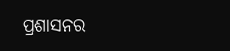ପ୍ରଶାସନର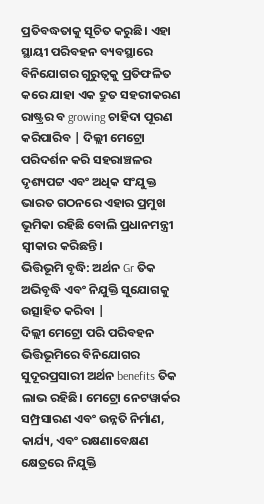ପ୍ରତିବଦ୍ଧତାକୁ ସୂଚିତ କରୁଛି। ଏହା ସ୍ଥାୟୀ ପରିବହନ ବ୍ୟବସ୍ଥାରେ ବିନିଯୋଗର ଗୁରୁତ୍ୱକୁ ପ୍ରତିଫଳିତ କରେ ଯାହା ଏକ ଦ୍ରୁତ ସହରୀକରଣ ରାଷ୍ଟ୍ରର ବ growing ଚାହିଦା ପୂରଣ କରିପାରିବ | ଦିଲ୍ଲୀ ମେଟ୍ରୋ ପରିଦର୍ଶନ କରି ସହରାଞ୍ଚଳର ଦୃଶ୍ୟପଟ୍ଟ ଏବଂ ଅଧିକ ସଂଯୁକ୍ତ ଭାରତ ଗଠନରେ ଏହାର ପ୍ରମୁଖ ଭୂମିକା ରହିଛି ବୋଲି ପ୍ରଧାନମନ୍ତ୍ରୀ ସ୍ୱୀକାର କରିଛନ୍ତି।
ଭିତ୍ତିଭୂମି ବୃଦ୍ଧି: ଅର୍ଥନ Gr ତିକ ଅଭିବୃଦ୍ଧି ଏବଂ ନିଯୁକ୍ତି ସୁଯୋଗକୁ ଉତ୍ସାହିତ କରିବା |
ଦିଲ୍ଲୀ ମେଟ୍ରୋ ପରି ପରିବହନ ଭିତ୍ତିଭୂମିରେ ବିନିଯୋଗର ସୁଦୂରପ୍ରସାରୀ ଅର୍ଥନ benefits ତିକ ଲାଭ ରହିଛି। ମେଟ୍ରୋ ନେଟୱାର୍କର ସମ୍ପ୍ରସାରଣ ଏବଂ ଉନ୍ନତି ନିର୍ମାଣ, କାର୍ଯ୍ୟ, ଏବଂ ରକ୍ଷଣାବେକ୍ଷଣ କ୍ଷେତ୍ରରେ ନିଯୁକ୍ତି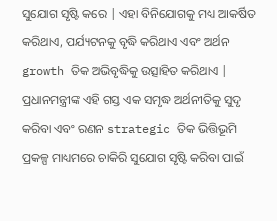ସୁଯୋଗ ସୃଷ୍ଟି କରେ | ଏହା ବିନିଯୋଗକୁ ମଧ୍ୟ ଆକର୍ଷିତ କରିଥାଏ, ପର୍ଯ୍ୟଟନକୁ ବୃଦ୍ଧି କରିଥାଏ ଏବଂ ଅର୍ଥନ growth ତିକ ଅଭିବୃଦ୍ଧିକୁ ଉତ୍ସାହିତ କରିଥାଏ | ପ୍ରଧାନମନ୍ତ୍ରୀଙ୍କ ଏହି ଗସ୍ତ ଏକ ସମୃଦ୍ଧ ଅର୍ଥନୀତିକୁ ସୁଦୃ କରିବା ଏବଂ ରଣନ strategic ତିକ ଭିତ୍ତିଭୂମି ପ୍ରକଳ୍ପ ମାଧ୍ୟମରେ ଚାକିରି ସୁଯୋଗ ସୃଷ୍ଟି କରିବା ପାଇଁ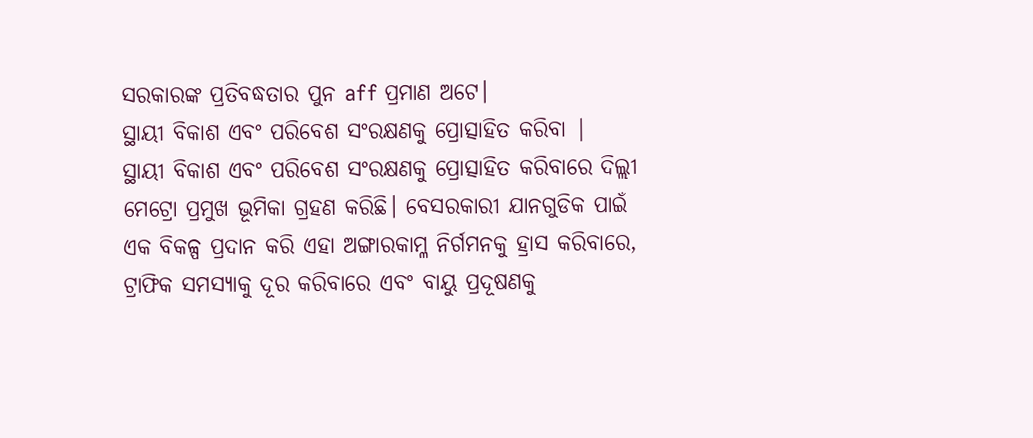ସରକାରଙ୍କ ପ୍ରତିବଦ୍ଧତାର ପୁନ aff ପ୍ରମାଣ ଅଟେ।
ସ୍ଥାୟୀ ବିକାଶ ଏବଂ ପରିବେଶ ସଂରକ୍ଷଣକୁ ପ୍ରୋତ୍ସାହିତ କରିବା |
ସ୍ଥାୟୀ ବିକାଶ ଏବଂ ପରିବେଶ ସଂରକ୍ଷଣକୁ ପ୍ରୋତ୍ସାହିତ କରିବାରେ ଦିଲ୍ଲୀ ମେଟ୍ରୋ ପ୍ରମୁଖ ଭୂମିକା ଗ୍ରହଣ କରିଛି। ବେସରକାରୀ ଯାନଗୁଡିକ ପାଇଁ ଏକ ବିକଳ୍ପ ପ୍ରଦାନ କରି ଏହା ଅଙ୍ଗାରକାମ୍ଳ ନିର୍ଗମନକୁ ହ୍ରାସ କରିବାରେ, ଟ୍ରାଫିକ ସମସ୍ୟାକୁ ଦୂର କରିବାରେ ଏବଂ ବାୟୁ ପ୍ରଦୂଷଣକୁ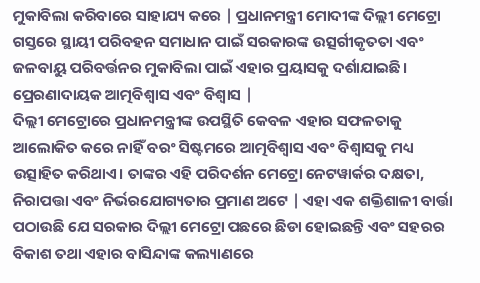ମୁକାବିଲା କରିବାରେ ସାହାଯ୍ୟ କରେ | ପ୍ରଧାନମନ୍ତ୍ରୀ ମୋଦୀଙ୍କ ଦିଲ୍ଲୀ ମେଟ୍ରୋ ଗସ୍ତରେ ସ୍ଥାୟୀ ପରିବହନ ସମାଧାନ ପାଇଁ ସରକାରଙ୍କ ଉତ୍ସର୍ଗୀକୃତତା ଏବଂ ଜଳବାୟୁ ପରିବର୍ତ୍ତନର ମୁକାବିଲା ପାଇଁ ଏହାର ପ୍ରୟାସକୁ ଦର୍ଶାଯାଇଛି।
ପ୍ରେରଣାଦାୟକ ଆତ୍ମବିଶ୍ୱାସ ଏବଂ ବିଶ୍ୱାସ |
ଦିଲ୍ଲୀ ମେଟ୍ରୋରେ ପ୍ରଧାନମନ୍ତ୍ରୀଙ୍କ ଉପସ୍ଥିତି କେବଳ ଏହାର ସଫଳତାକୁ ଆଲୋକିତ କରେ ନାହିଁ ବରଂ ସିଷ୍ଟମରେ ଆତ୍ମବିଶ୍ୱାସ ଏବଂ ବିଶ୍ୱାସକୁ ମଧ୍ୟ ଉତ୍ସାହିତ କରିଥାଏ। ତାଙ୍କର ଏହି ପରିଦର୍ଶନ ମେଟ୍ରୋ ନେଟୱାର୍କର ଦକ୍ଷତା, ନିରାପତ୍ତା ଏବଂ ନିର୍ଭରଯୋଗ୍ୟତାର ପ୍ରମାଣ ଅଟେ | ଏହା ଏକ ଶକ୍ତିଶାଳୀ ବାର୍ତ୍ତା ପଠାଉଛି ଯେ ସରକାର ଦିଲ୍ଲୀ ମେଟ୍ରୋ ପଛରେ ଛିଡା ହୋଇଛନ୍ତି ଏବଂ ସହରର ବିକାଶ ତଥା ଏହାର ବାସିନ୍ଦାଙ୍କ କଲ୍ୟାଣରେ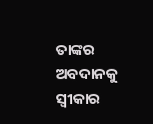ତାଙ୍କର ଅବଦାନକୁ ସ୍ୱୀକାର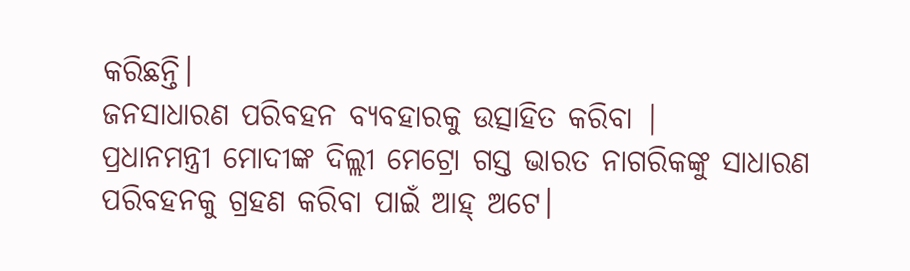କରିଛନ୍ତି।
ଜନସାଧାରଣ ପରିବହନ ବ୍ୟବହାରକୁ ଉତ୍ସାହିତ କରିବା |
ପ୍ରଧାନମନ୍ତ୍ରୀ ମୋଦୀଙ୍କ ଦିଲ୍ଲୀ ମେଟ୍ରୋ ଗସ୍ତ ଭାରତ ନାଗରିକଙ୍କୁ ସାଧାରଣ ପରିବହନକୁ ଗ୍ରହଣ କରିବା ପାଇଁ ଆହ୍ ଅଟେ।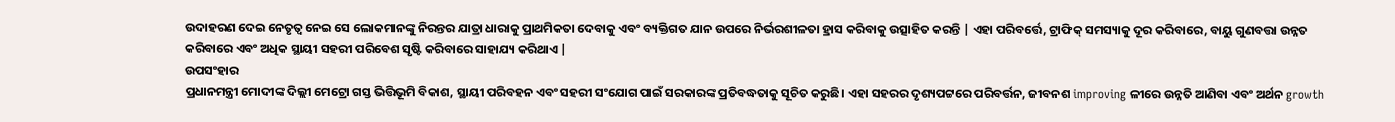ଉଦାହରଣ ଦେଇ ନେତୃତ୍ୱ ନେଇ ସେ ଲୋକମାନଙ୍କୁ ନିରନ୍ତର ଯାତ୍ରା ଧାରାକୁ ପ୍ରାଥମିକତା ଦେବାକୁ ଏବଂ ବ୍ୟକ୍ତିଗତ ଯାନ ଉପରେ ନିର୍ଭରଶୀଳତା ହ୍ରାସ କରିବାକୁ ଉତ୍ସାହିତ କରନ୍ତି | ଏହା ପରିବର୍ତ୍ତେ, ଟ୍ରାଫିକ୍ ସମସ୍ୟାକୁ ଦୂର କରିବାରେ, ବାୟୁ ଗୁଣବତ୍ତା ଉନ୍ନତ କରିବାରେ ଏବଂ ଅଧିକ ସ୍ଥାୟୀ ସହରୀ ପରିବେଶ ସୃଷ୍ଟି କରିବାରେ ସାହାଯ୍ୟ କରିଥାଏ |
ଉପସଂହାର
ପ୍ରଧାନମନ୍ତ୍ରୀ ମୋଦୀଙ୍କ ଦିଲ୍ଲୀ ମେଟ୍ରୋ ଗସ୍ତ ଭିତ୍ତିଭୂମି ବିକାଶ, ସ୍ଥାୟୀ ପରିବହନ ଏବଂ ସହରୀ ସଂଯୋଗ ପାଇଁ ସରକାରଙ୍କ ପ୍ରତିବଦ୍ଧତାକୁ ସୂଚିତ କରୁଛି। ଏହା ସହରର ଦୃଶ୍ୟପଟ୍ଟରେ ପରିବର୍ତ୍ତନ, ଜୀବନଶ improving ଳୀରେ ଉନ୍ନତି ଆଣିବା ଏବଂ ଅର୍ଥନ growth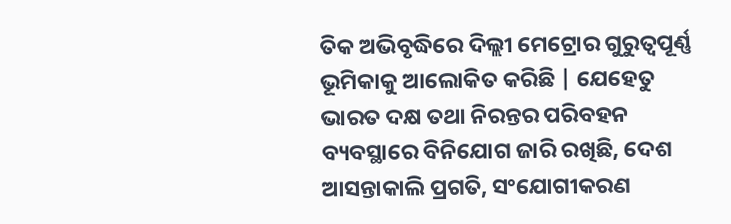ତିକ ଅଭିବୃଦ୍ଧିରେ ଦିଲ୍ଲୀ ମେଟ୍ରୋର ଗୁରୁତ୍ୱପୂର୍ଣ୍ଣ ଭୂମିକାକୁ ଆଲୋକିତ କରିଛି | ଯେହେତୁ ଭାରତ ଦକ୍ଷ ତଥା ନିରନ୍ତର ପରିବହନ ବ୍ୟବସ୍ଥାରେ ବିନିଯୋଗ ଜାରି ରଖିଛି, ଦେଶ ଆସନ୍ତାକାଲି ପ୍ରଗତି, ସଂଯୋଗୀକରଣ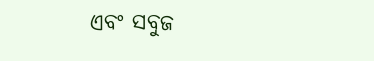ଏବଂ ସବୁଜ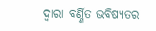ଦ୍ୱାରା ବର୍ଣ୍ଣିତ ଭବିଷ୍ୟତର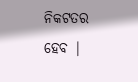ନିକଟତର ହେବ |